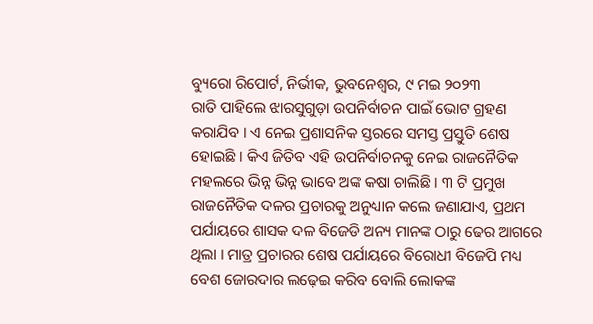ବ୍ୟୁରୋ ରିପୋର୍ଟ, ନିର୍ଭୀକ, ଭୁବନେଶ୍ୱର, ୯ ମଇ ୨୦୨୩
ରାତି ପାହିଲେ ଝାରସୁଗୁଡ଼ା ଉପନିର୍ବାଚନ ପାଇଁ ଭୋଟ ଗ୍ରହଣ କରାଯିବ । ଏ ନେଇ ପ୍ରଶାସନିକ ସ୍ତରରେ ସମସ୍ତ ପ୍ରସ୍ତୁତି ଶେଷ ହୋଇଛି । କିଏ ଜିତିବ ଏହି ଉପନିର୍ବାଚନକୁ ନେଇ ରାଜନୈତିକ ମହଲରେ ଭିନ୍ନ ଭିନ୍ନ ଭାବେ ଅଙ୍କ କଷା ଚାଲିଛି । ୩ ଟି ପ୍ରମୁଖ ରାଜନୈତିକ ଦଳର ପ୍ରଚାରକୁ ଅନୁଧ୍ୟାନ କଲେ ଜଣାଯାଏ, ପ୍ରଥମ ପର୍ଯାୟରେ ଶାସକ ଦଳ ବିଜେଡି ଅନ୍ୟ ମାନଙ୍କ ଠାରୁ ଢେର ଆଗରେ ଥିଲା । ମାତ୍ର ପ୍ରଚାରର ଶେଷ ପର୍ଯାୟରେ ବିରୋଧୀ ବିଜେପି ମଧ୍ୟ ବେଶ ଜୋରଦାର ଲଢ଼େଇ କରିବ ବୋଲି ଲୋକଙ୍କ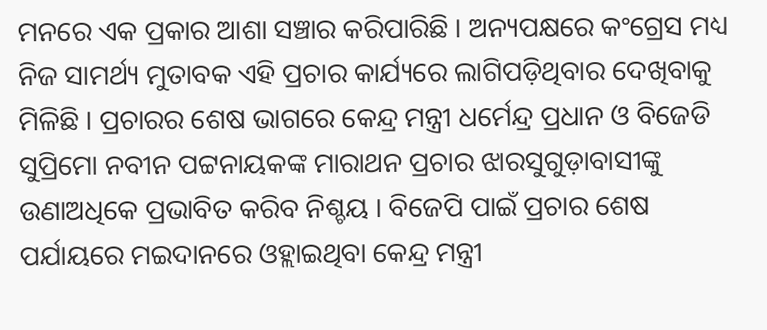ମନରେ ଏକ ପ୍ରକାର ଆଶା ସଞ୍ଚାର କରିପାରିଛି । ଅନ୍ୟପକ୍ଷରେ କଂଗ୍ରେସ ମଧ୍ୟ ନିଜ ସାମର୍ଥ୍ୟ ମୁତାବକ ଏହି ପ୍ରଚାର କାର୍ଯ୍ୟରେ ଲାଗିପଡ଼ିଥିବାର ଦେଖିବାକୁ ମିଳିଛି । ପ୍ରଚାରର ଶେଷ ଭାଗରେ କେନ୍ଦ୍ର ମନ୍ତ୍ରୀ ଧର୍ମେନ୍ଦ୍ର ପ୍ରଧାନ ଓ ବିଜେଡି ସୁପ୍ରିମୋ ନବୀନ ପଟ୍ଟନାୟକଙ୍କ ମାରାଥନ ପ୍ରଚାର ଝାରସୁଗୁଡ଼ାବାସୀଙ୍କୁ ଉଣାଅଧିକେ ପ୍ରଭାବିତ କରିବ ନିଶ୍ଚୟ । ବିଜେପି ପାଇଁ ପ୍ରଚାର ଶେଷ ପର୍ଯାୟରେ ମଇଦାନରେ ଓହ୍ଲାଇଥିବା କେନ୍ଦ୍ର ମନ୍ତ୍ରୀ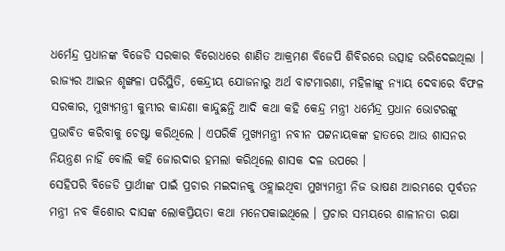ଧର୍ମେନ୍ଦ୍ର ପ୍ରଧାନଙ୍କ ବିଜେଡି ସରକାର ବିରୋଧରେ ଶାଣିତ ଆକ୍ରମଣ ବିଜେପି ଶିବିରରେ ଉତ୍ସାହ ଭରିଦେଇଥିଲା । ରାଜ୍ୟର ଆଇନ ଶୃଙ୍ଖଳା ପରିସ୍ଥିତି, କେନ୍ଦ୍ରୀୟ ଯୋଜନାରୁ ଅର୍ଥ ବାଟମାରଣା, ମହିଳାଙ୍କୁ ନ୍ୟାୟ ଦେବାରେ ବିଫଳ ସରକାର, ମୁଖ୍ୟମନ୍ତ୍ରୀ କୁମ୍ଭୀର କାନ୍ଦଣା କାନ୍ଦୁଛନ୍ତି ଆଦି କଥା କହି କେନ୍ଦ୍ର ମନ୍ତ୍ରୀ ଧର୍ମେନ୍ଦ୍ର ପ୍ରଧାନ ଭୋଟରଙ୍କୁ ପ୍ରଭାବିତ କରିବାକୁ ଚେଷ୍ଟା କରିଥିଲେ । ଏପରିକି ମୁଖ୍ୟମନ୍ତ୍ରୀ ନବୀନ ପଟ୍ଟନାୟକଙ୍କ ହାତରେ ଆଉ ଶାସନର ନିୟନ୍ତ୍ରଣ ନାହିଁ ବୋଲି କହି ଜୋରଦାର ହମଲା କରିଥିଲେ ଶାସକ ଦଳ ଉପରେ ।
ସେହିପରି ବିଜେଡି ପ୍ରାର୍ଥୀଙ୍କ ପାଇଁ ପ୍ରଚାର ମଇଦାନକୁ ଓହ୍ଲାଇଥିବା ମୁଖ୍ୟମନ୍ତ୍ରୀ ନିଜ ଭାଷଣ ଆରମ୍ଭରେ ପୂର୍ବତନ ମନ୍ତ୍ରୀ ନବ କିଶୋର ଦାସଙ୍କ ଲୋକପ୍ରିୟତା କଥା ମନେପକାଇଥିଲେ । ପ୍ରଚାର ସମୟରେ ଶାଳୀନତା ରକ୍ଷା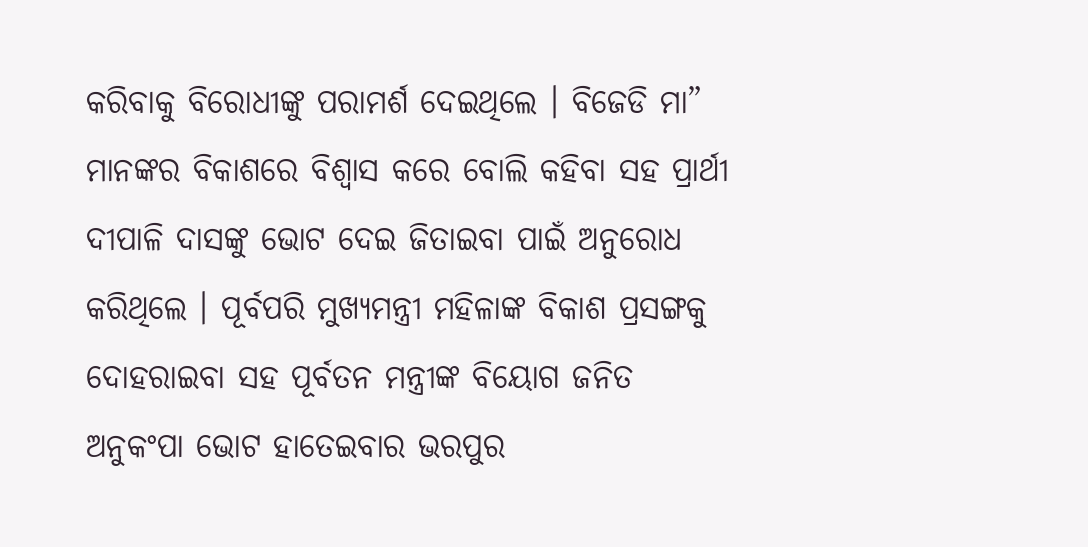କରିବାକୁ ବିରୋଧୀଙ୍କୁ ପରାମର୍ଶ ଦେଇଥିଲେ । ବିଜେଡି ମା” ମାନଙ୍କର ବିକାଶରେ ବିଶ୍ୱାସ କରେ ବୋଲି କହିବା ସହ ପ୍ରାର୍ଥୀ ଦୀପାଳି ଦାସଙ୍କୁ ଭୋଟ ଦେଇ ଜିତାଇବା ପାଇଁ ଅନୁରୋଧ କରିଥିଲେ । ପୂର୍ବପରି ମୁଖ୍ୟମନ୍ତ୍ରୀ ମହିଳାଙ୍କ ବିକାଶ ପ୍ରସଙ୍ଗକୁ ଦୋହରାଇବା ସହ ପୂର୍ବତନ ମନ୍ତ୍ରୀଙ୍କ ବିୟୋଗ ଜନିତ ଅନୁକଂପା ଭୋଟ ହାତେଇବାର ଭରପୁର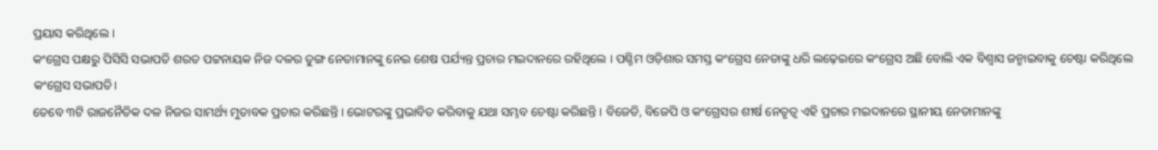ପ୍ରୟାସ କରିଥିଲେ ।
କଂଗ୍ରେସ ପକ୍ଷରୁ ପିସିସି ସଭାପତି ଶରତ ପଟ୍ଟନାୟକ ନିଜ ଦଳର ତୁଙ୍ଗ ନେତାମାନଙ୍କୁ ନେଇ ଶେଷ ପର୍ଯ୍ୟନ୍ତ ପ୍ରଚାର ମଇଦାନରେ ରହିଥିଲେ । ପଶ୍ଚିମ ଓଡ଼ିଶାର ସମସ୍ତ କଂଗ୍ରେସ ନେତାଙ୍କୁ ଧରି ଲଢ଼େଇରେ କଂଗ୍ରେସ ଅଛି ବୋଲି ଏକ ବିଶ୍ୱାସ ଜନ୍ମାଇବାକୁ ଚେଷ୍ଟା କରିଥିଲେ କଂଗ୍ରେସ ସଭାପତି।
ତେବେ ୩ଟି ରାଜନୈତିକ ଦଳ ନିଜର ସାମର୍ଥ୍ୟ ମୁତାବକ ପ୍ରଚାର କରିଛନ୍ତି । ଭୋଟରଙ୍କୁ ପ୍ରଭାବିତ କରିବାକୁ ଯଥା ସମ୍ଭବ ଚେଷ୍ଟା କରିଛନ୍ତି । ବିଜେଡି, ବିଜେପି ଓ କଂଗ୍ରେସର ଶୀର୍ଷ ନେତୃତ୍ୱ ଏହି ପ୍ରଚାର ମଇଦାନରେ ସ୍ଥାନୀୟ ନେତାମାନଙ୍କୁ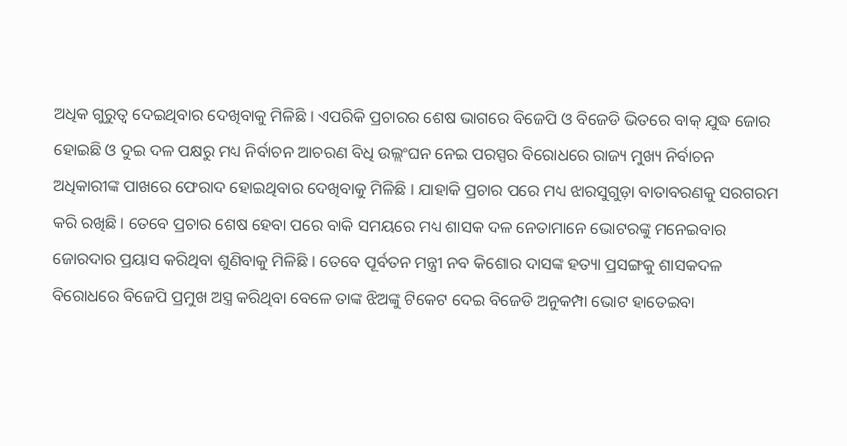ଅଧିକ ଗୁରୁତ୍ୱ ଦେଇଥିବାର ଦେଖିବାକୁ ମିଳିଛି । ଏପରିକି ପ୍ରଚାରର ଶେଷ ଭାଗରେ ବିଜେପି ଓ ବିଜେଡି ଭିତରେ ବାକ୍ ଯୁଦ୍ଧ ଜୋର ହୋଇଛି ଓ ଦୁଇ ଦଳ ପକ୍ଷରୁ ମଧ୍ୟ ନିର୍ବାଚନ ଆଚରଣ ବିଧି ଉଲ୍ଲଂଘନ ନେଇ ପରସ୍ପର ବିରୋଧରେ ରାଜ୍ୟ ମୁଖ୍ୟ ନିର୍ବାଚନ ଅଧିକାରୀଙ୍କ ପାଖରେ ଫେରାଦ ହୋଇଥିବାର ଦେଖିବାକୁ ମିଳିଛି । ଯାହାକି ପ୍ରଚାର ପରେ ମଧ୍ୟ ଝାରସୁଗୁଡ଼ା ବାତାବରଣକୁ ସରଗରମ କରି ରଖିଛି । ତେବେ ପ୍ରଚାର ଶେଷ ହେବା ପରେ ବାକି ସମୟରେ ମଧ୍ୟ ଶାସକ ଦଳ ନେତାମାନେ ଭୋଟରଙ୍କୁ ମନେଇବାର ଜୋରଦାର ପ୍ରୟାସ କରିଥିବା ଶୁଣିବାକୁ ମିଳିଛି । ତେବେ ପୂର୍ବତନ ମନ୍ତ୍ରୀ ନବ କିଶୋର ଦାସଙ୍କ ହତ୍ୟା ପ୍ରସଙ୍ଗକୁ ଶାସକଦଳ ବିରୋଧରେ ବିଜେପି ପ୍ରମୁଖ ଅସ୍ତ୍ର କରିଥିବା ବେଳେ ତାଙ୍କ ଝିଅଙ୍କୁ ଟିକେଟ ଦେଇ ବିଜେଡି ଅନୁକମ୍ପା ଭୋଟ ହାତେଇବା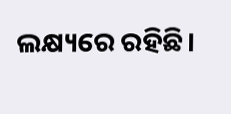ଲକ୍ଷ୍ୟରେ ରହିଛି।